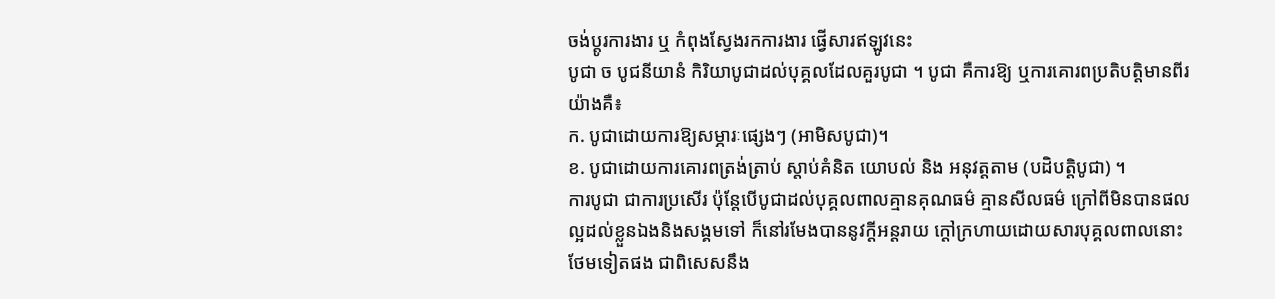ចង់ប្តូរការងារ ឬ កំពុងស្វែងរកការងារ ផ្វើសារឥឡូវនេះ
បូជា ច បូជនីយានំ កិរិយាបូជាដល់បុគ្គលដែលគួរបូជា ។ បូជា គឺការឱ្យ ឬការគោរពប្រតិបត្តិមានពីរយ៉ាងគឺ៖
ក. បូជាដោយការឱ្យសម្ភារៈផ្សេងៗ (អាមិសបូជា)។
ខ. បូជាដោយការគោរពត្រង់ត្រាប់ ស្តាប់គំនិត យោបល់ និង អនុវត្តតាម (បដិបត្តិបូជា) ។
ការបូជា ជាការប្រសើរ ប៉ុន្តែបើបូជាដល់បុគ្គលពាលគ្មានគុណធម៌ គ្មានសីលធម៌ ក្រៅពីមិនបានផលល្អដល់ខ្លួនឯងនិងសង្គមទៅ ក៏នៅរមែងបាននូវក្តីអន្តរាយ ក្តៅក្រហាយដោយសារបុគ្គលពាលនោះថែមទៀតផង ជាពិសេសនឹង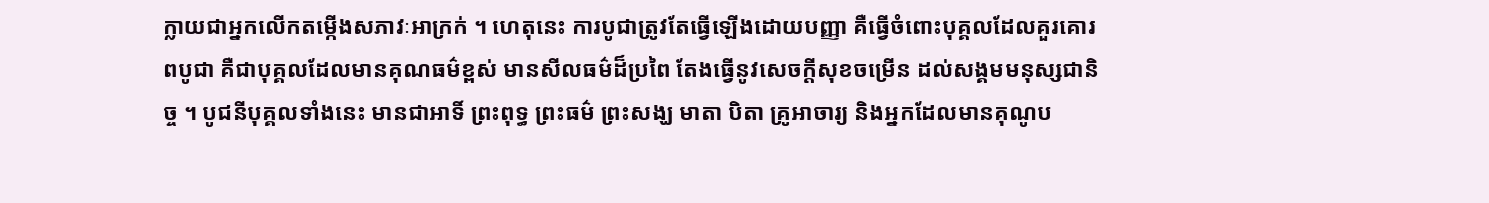ក្លាយជាអ្នកលើកតម្កើងសភាវៈអាក្រក់ ។ ហេតុនេះ ការបូជាត្រូវតែធ្វើឡើងដោយបញ្ញា គឺធ្វើចំពោះបុគ្គលដែលគួរគោរពបូជា គឺជាបុគ្គលដែលមានគុណធម៌ខ្ពស់ មានសីលធម៌ដ៏ប្រពៃ តែងធ្វើនូវសេចក្តីសុខចម្រើន ដល់សង្គមមនុស្សជានិច្ច ។ បូជនីបុគ្គលទាំងនេះ មានជាអាទិ៍ ព្រះពុទ្ធ ព្រះធម៌ ព្រះសង្ឃ មាតា បិតា គ្រូអាចារ្យ និងអ្នកដែលមានគុណូប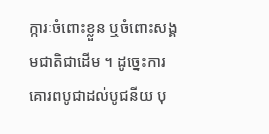ក្ការៈចំពោះខ្លួន ឬចំពោះសង្គមជាតិជាដើម ។ ដូច្នេះការគោរពបូជាដល់បូជនីយ បុ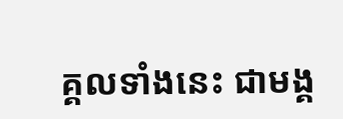គ្គលទាំងនេះ ជាមង្គ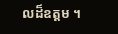លដ៏ឧត្តម ។